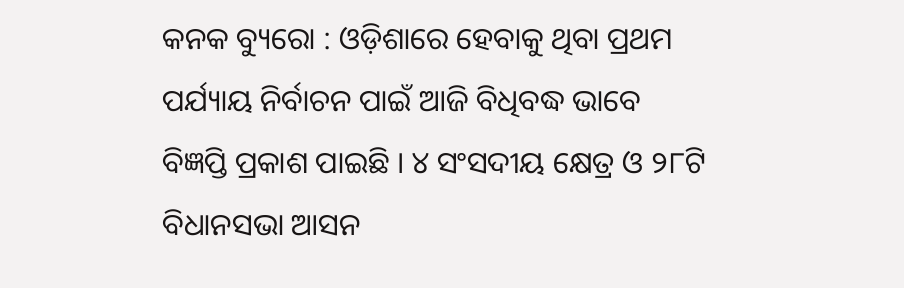କନକ ବ୍ୟୁରୋ : ଓଡ଼ିଶାରେ ହେବାକୁ ଥିବା ପ୍ରଥମ ପର୍ଯ୍ୟାୟ ନିର୍ବାଚନ ପାଇଁ ଆଜି ବିଧିବଦ୍ଧ ଭାବେ ବିଜ୍ଞପ୍ତି ପ୍ରକାଶ ପାଇଛି । ୪ ସଂସଦୀୟ କ୍ଷେତ୍ର ଓ ୨୮ଟି ବିଧାନସଭା ଆସନ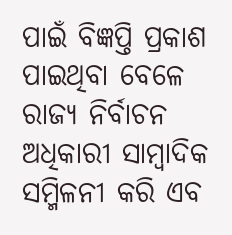ପାଇଁ ବିଜ୍ଞପ୍ତି ପ୍ରକାଶ ପାଇଥିବା ବେଳେ ରାଜ୍ୟ ନିର୍ବାଚନ ଅଧିକାରୀ ସାମ୍ବାଦିକ ସମ୍ମିଳନୀ କରି ଏବ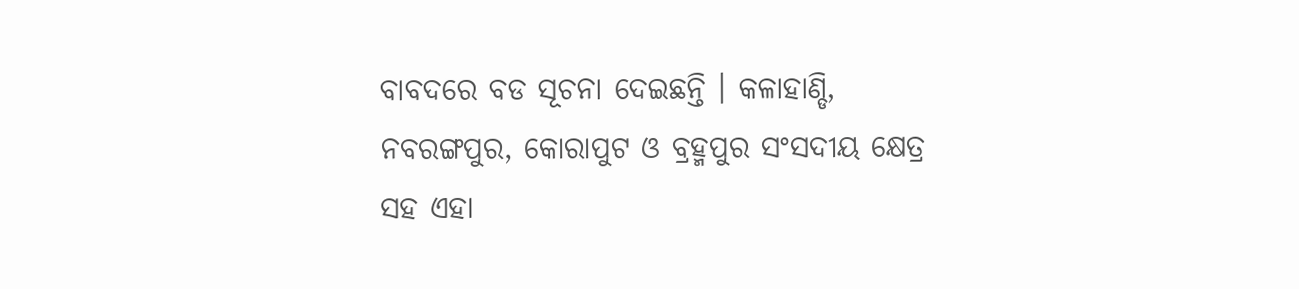ବାବଦରେ ବଡ ସୂଚନା ଦେଇଛନ୍ତି । କଳାହାଣ୍ଡି, ନବରଙ୍ଗପୁର, କୋରାପୁଟ ଓ ବ୍ରହ୍ମପୁର ସଂସଦୀୟ କ୍ଷେତ୍ର ସହ ଏହା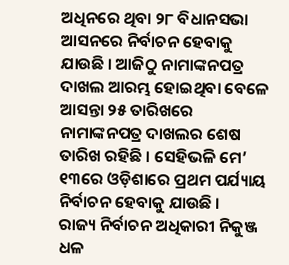ଅଧିନରେ ଥିବା ୨୮ ବିଧାନସଭା ଆସନରେ ନିର୍ବାଚନ ହେବାକୁ ଯାଉଛି । ଆଜିଠୁ ନାମାଙ୍କନପତ୍ର ଦାଖଲ ଆରମ୍ଭ ହୋଇଥିବା ବେଳେ ଆସନ୍ତା ୨୫ ତାରିଖରେ ନାମାଙ୍କନପତ୍ର ଦାଖଲର ଶେଷ ତାରିଖ ରହିଛି । ସେହିଭଳି ମେ’ ୧୩ରେ ଓଡ଼ିଶାରେ ପ୍ରଥମ ପର୍ଯ୍ୟାୟ ନିର୍ବାଚନ ହେବାକୁ ଯାଉଛି ।
ରାଜ୍ୟ ନିର୍ବାଚନ ଅଧିକାରୀ ନିକୁଞ୍ଜ ଧଳ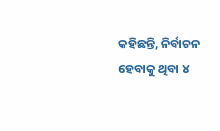କହିଛନ୍ତି, ନିର୍ବାଚନ ହେବାକୁ ଥିବା ୪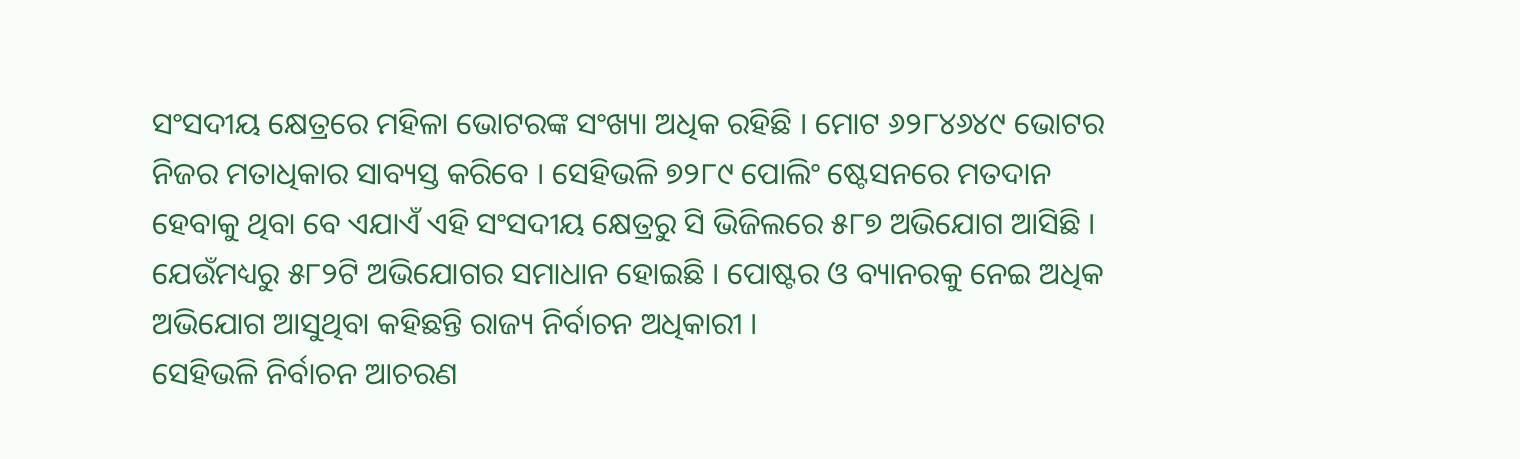ସଂସଦୀୟ କ୍ଷେତ୍ରରେ ମହିଳା ଭୋଟରଙ୍କ ସଂଖ୍ୟା ଅଧିକ ରହିଛି । ମୋଟ ୬୨୮୪୬୪୯ ଭୋଟର ନିଜର ମତାଧିକାର ସାବ୍ୟସ୍ତ କରିବେ । ସେହିଭଳି ୭୨୮୯ ପୋଲିଂ ଷ୍ଟେସନରେ ମତଦାନ ହେବାକୁ ଥିବା ବେ ଏଯାଏଁ ଏହି ସଂସଦୀୟ କ୍ଷେତ୍ରରୁ ସି ଭିଜିଲରେ ୫୮୭ ଅଭିଯୋଗ ଆସିଛି । ଯେଉଁମଧ୍ୟରୁ ୫୮୨ଟି ଅଭିଯୋଗର ସମାଧାନ ହୋଇଛି । ପୋଷ୍ଟର ଓ ବ୍ୟାନରକୁ ନେଇ ଅଧିକ ଅଭିଯୋଗ ଆସୁଥିବା କହିଛନ୍ତି ରାଜ୍ୟ ନିର୍ବାଚନ ଅଧିକାରୀ ।
ସେହିଭଳି ନିର୍ବାଚନ ଆଚରଣ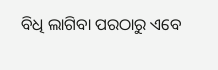ବିଧି ଲାଗିବା ପରଠାରୁ ଏବେ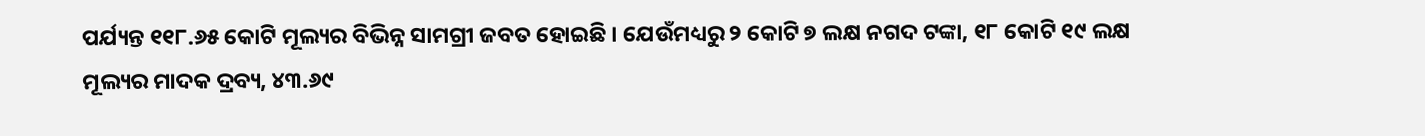ପର୍ଯ୍ୟନ୍ତ ୧୧୮.୬୫ କୋଟି ମୂଲ୍ୟର ବିଭିନ୍ନ ସାମଗ୍ରୀ ଜବତ ହୋଇଛି । ଯେଉଁମଧ୍ୟରୁ ୨ କୋଟି ୭ ଲକ୍ଷ ନଗଦ ଟଙ୍କା, ୧୮ କୋଟି ୧୯ ଲକ୍ଷ ମୂଲ୍ୟର ମାଦକ ଦ୍ରବ୍ୟ, ୪୩.୬୯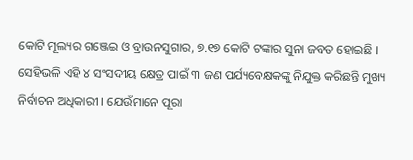କୋଟି ମୂଲ୍ୟର ଗଞ୍ଜେଇ ଓ ବ୍ରାଉନସୁଗାର, ୭.୧୭ କୋଟି ଟଙ୍କାର ସୁନା ଜବତ ହୋଇଛି । ସେହିଭଳି ଏହି ୪ ସଂସଦୀୟ କ୍ଷେତ୍ର ପାଇଁ ୩ ଜଣ ପର୍ଯ୍ୟବେକ୍ଷକଙ୍କୁ ନିଯୁକ୍ତ କରିଛନ୍ତି ମୁଖ୍ୟ ନିର୍ବାଚନ ଅଧିକାରୀ । ଯେଉଁମାନେ ପୂରା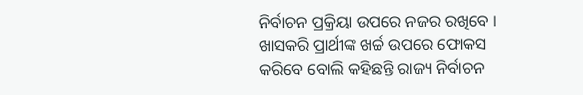ନିର୍ବାଚନ ପ୍ରକ୍ରିୟା ଉପରେ ନଜର ରଖିବେ । ଖାସକରି ପ୍ରାର୍ଥୀଙ୍କ ଖର୍ଚ୍ଚ ଉପରେ ଫୋକସ କରିବେ ବୋଲି କହିଛନ୍ତି ରାଜ୍ୟ ନିର୍ବାଚନ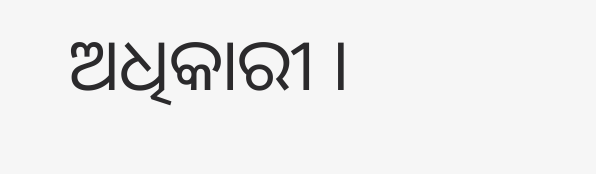ଅଧିକାରୀ ।